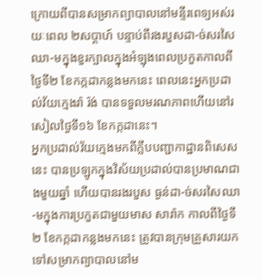ក្រោយពីបានសម្រាកព្យាបាលនៅមន្ទីរពេទ្យអស់រយៈពេល ២សប្តាហ៍ បន្ទាប់ពីរងរបួសដា-ច់សរសៃឈា-មក្នុងខួរក្បាលក្នុងអំឡុងពេលប្រកួតកាលពីថ្ងៃទី២ ខែកក្កដាកន្លងមកនេះ ពេលនេះអ្នកប្រដាល់វ័យក្មេងរ៉ា រ៉ង់ បានទទួលមរណភាពហើយនៅរសៀលថ្ងៃទី១៦ ខែកក្កដានេះ។
អ្នកប្រដាល់វ័យក្មេងមកពីក្លឹបបញ្ជាកាដ្ឋានពិសេសនេះ បានប្រឡូកក្នុងវិស័យប្រដាល់បានប្រមាណជាងមួយឆ្នាំ ហើយបានរងរបួស ធ្ងន់ដា-ច់សរសៃឈា-មក្នុងការប្រកួតជាមួយមាស សារ៉ាក កាលពីថ្ងៃទី២ ខែកក្កដាកន្លងមកនេះ ត្រូវបានក្រុមគ្រួសារយកទៅសម្រាកព្យាបាលនៅម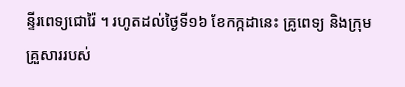ន្ទីរពេទ្យជោរ៉ៃ ។ រហូតដល់ថ្ងៃទី១៦ ខែកក្កដានេះ គ្រូពេទ្យ និងក្រុមគ្រួសាររបស់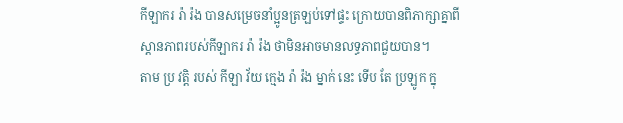កីឡាករ រ៉ា រ៉ង បានសម្រេចនាំប្អូនត្រឡប់ទៅផ្ទះ ក្រោយបានពិភាក្សាគ្នាពីស្ដានភាពរបស់កីឡាករ រ៉ា រ៉ង ថាមិនអាចមានលទ្ធភាពជួយបាន។
តាម ប្រ វត្តិ របស់ កីឡា វ័យ ក្មេង រ៉ា រ៉ង ម្នាក់ នេះ ទើប តែ ប្រឡូក ក្នុ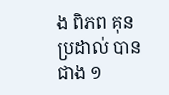ង ពិភព គុន ប្រដាល់ បាន ជាង ១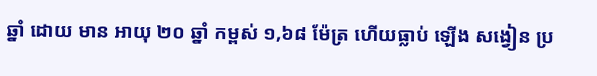ឆ្នាំ ដោយ មាន អាយុ ២០ ឆ្នាំ កម្ពស់ ១,៦៨ ម៉ែត្រ ហើយធ្លាប់ ឡើង សង្វៀន ប្រ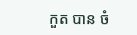កួត បាន ចំ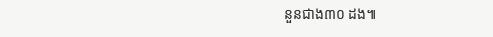នួនជាង៣០ ដង៕